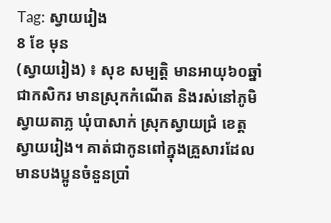Tag: ស្វាយរៀង
8 ខែ មុន
(ស្វាយរៀង) ៖ សុខ សម្បត្តិ មានអាយុ៦០ឆ្នាំ ជាកសិករ មានស្រុកកំណើត និងរស់នៅភូមិស្វាយតាភ្ល ឃុំបាសាក់ ស្រុកស្វាយជ្រំ ខេត្តស្វាយរៀង។ គាត់ជាកូនពៅក្នុងគ្រួសារដែលមានបងប្អូនចំនួនប្រាំ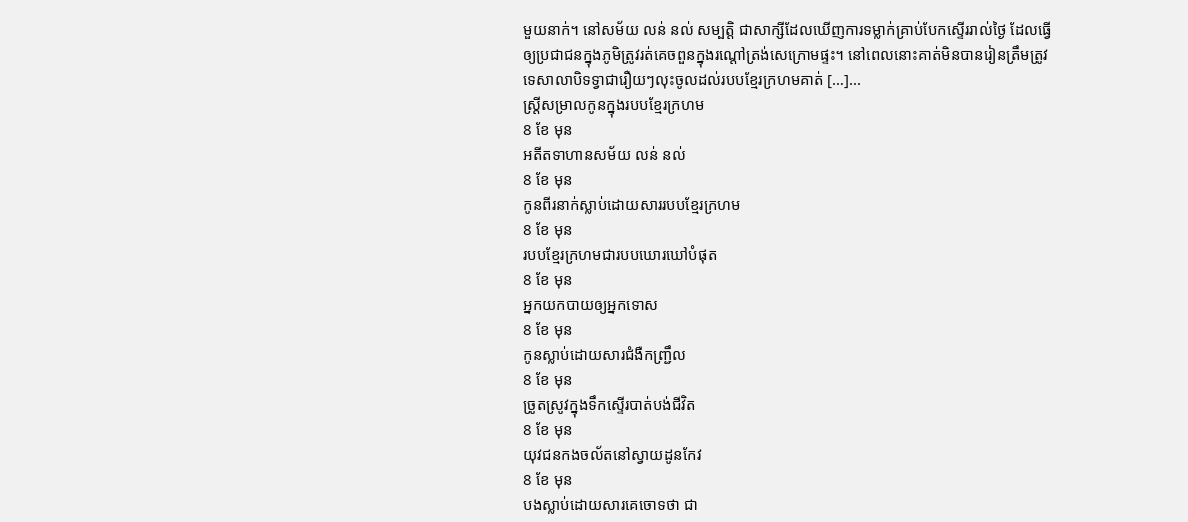មួយនាក់។ នៅសម័យ លន់ នល់ សម្បត្តិ ជាសាក្សីដែលឃើញការទម្លាក់គ្រាប់បែកស្ទើររាល់ថ្ងៃ ដែលធ្វើឲ្យប្រជាជនក្នុងភូមិត្រូវរត់គេចពួនក្នុងរណ្តៅត្រង់សេក្រោមផ្ទះ។ នៅពេលនោះគាត់មិនបានរៀនត្រឹមត្រូវទេសាលាបិទទ្វាជារឿយៗលុះចូលដល់របបខ្មែរក្រហមគាត់ […]...
ស្រី្តសម្រាលកូនក្នុងរបបខ្មែរក្រហម
8 ខែ មុន
អតីតទាហានសម័យ លន់ នល់
8 ខែ មុន
កូនពីរនាក់ស្លាប់ដោយសាររបបខ្មែរក្រហម
8 ខែ មុន
របបខ្មែរក្រហមជារបបឃោរឃៅបំផុត
8 ខែ មុន
អ្នកយកបាយឲ្យអ្នកទោស
8 ខែ មុន
កូនស្លាប់ដោយសារជំងឺកញ្ជ្រឹល
8 ខែ មុន
ច្រូតស្រូវក្នុងទឹកស្ទើរបាត់បង់ជីវិត
8 ខែ មុន
យុវជនកងចល័តនៅស្វាយដូនកែវ
8 ខែ មុន
បងស្លាប់ដោយសារគេចោទថា ជា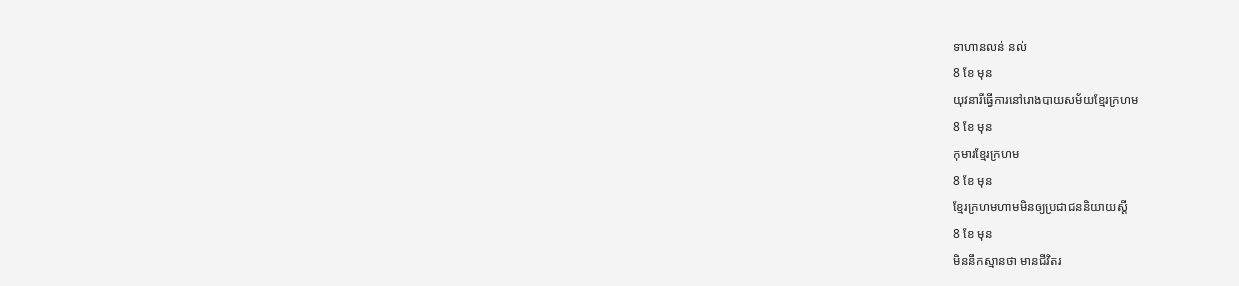ទាហានលន់ នល់
8 ខែ មុន
យុវនារីធ្វើការនៅរោងបាយសម័យខ្មែរក្រហម
8 ខែ មុន
កុមារខ្មែរក្រហម
8 ខែ មុន
ខ្មែរក្រហមហាមមិនឲ្យប្រជាជននិយាយស្តី
8 ខែ មុន
មិននឹកស្មានថា មានជីវិតរ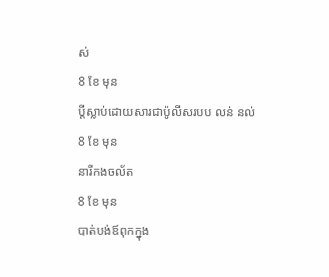ស់
8 ខែ មុន
ប្តីស្លាប់ដោយសារជាប៉ូលីសរបប លន់ នល់
8 ខែ មុន
នារីកងចល័ត
8 ខែ មុន
បាត់បង់ឪពុកក្នុង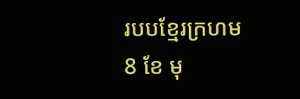របបខ្មែរក្រហម
8 ខែ មុ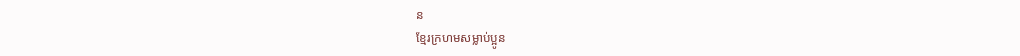ន
ខ្មែរក្រហមសម្លាប់ប្អូន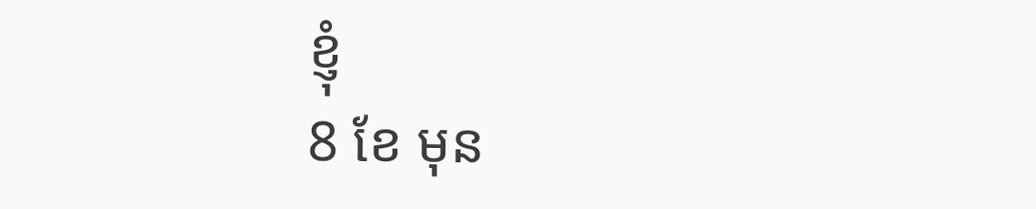ខ្ញុំ
8 ខែ មុន